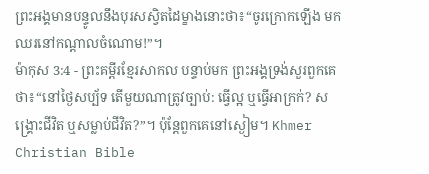ព្រះអង្គមានបន្ទូលនឹងបុរសស្វិតដៃម្ខាងនោះថា៖“ចូរក្រោកឡើង មកឈរនៅកណ្ដាលចំណោម!”។
ម៉ាកុស 3:4 - ព្រះគម្ពីរខ្មែរសាកល បន្ទាប់មក ព្រះអង្គទ្រង់សួរពួកគេថា៖“នៅថ្ងៃសប្ប័ទ តើមួយណាត្រូវច្បាប់: ធ្វើល្អ ឬធ្វើអាក្រក់? សង្គ្រោះជីវិត ឬសម្លាប់ជីវិត?”។ ប៉ុន្តែពួកគេនៅស្ងៀម។ Khmer Christian Bible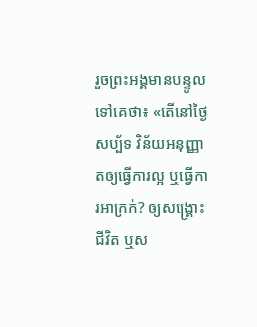រួចព្រះអង្គមានបន្ទូលទៅគេថា៖ «តើនៅថ្ងៃសប្ប័ទ វិន័យអនុញ្ញាតឲ្យធ្វើការល្អ ឬធ្វើការអាក្រក់? ឲ្យសង្គ្រោះជីវិត ឬស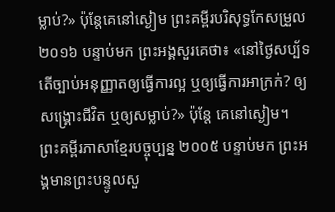ម្លាប់?» ប៉ុន្ដែគេនៅស្ងៀម ព្រះគម្ពីរបរិសុទ្ធកែសម្រួល ២០១៦ បន្ទាប់មក ព្រះអង្គសួរគេថា៖ «នៅថ្ងៃសប្ប័ទ តើច្បាប់អនុញ្ញាតឲ្យធ្វើការល្អ ឬឲ្យធ្វើការអាក្រក់? ឲ្យសង្គ្រោះជីវិត ឬឲ្យសម្លាប់?» ប៉ុន្តែ គេនៅស្ងៀម។ ព្រះគម្ពីរភាសាខ្មែរបច្ចុប្បន្ន ២០០៥ បន្ទាប់មក ព្រះអង្គមានព្រះបន្ទូលសួ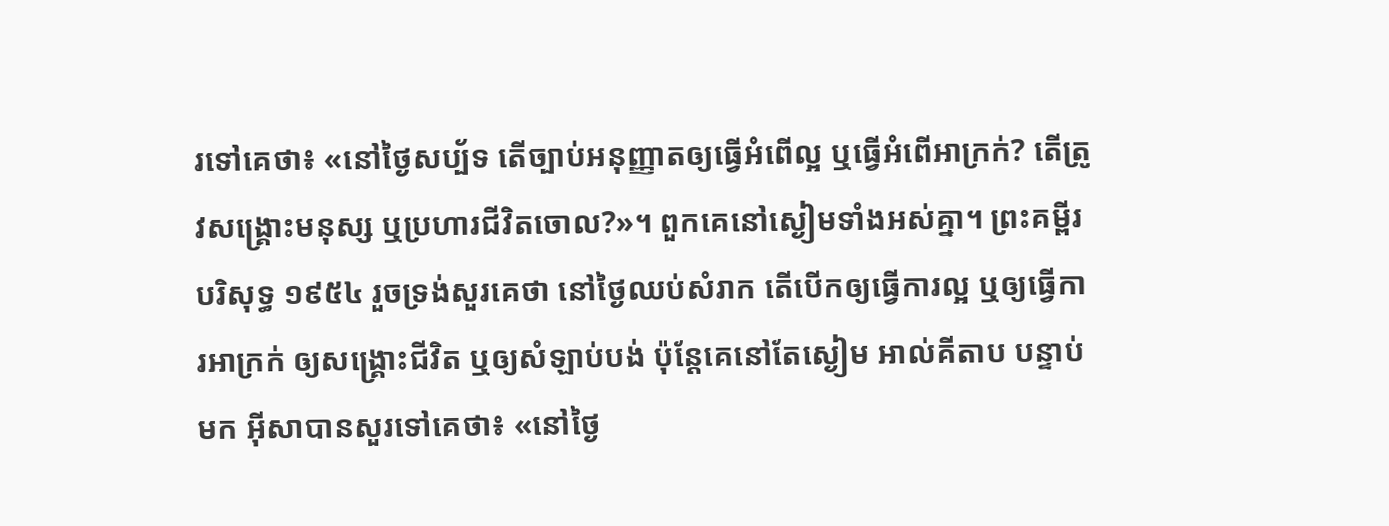រទៅគេថា៖ «នៅថ្ងៃសប្ប័ទ តើច្បាប់អនុញ្ញាតឲ្យធ្វើអំពើល្អ ឬធ្វើអំពើអាក្រក់? តើត្រូវសង្គ្រោះមនុស្ស ឬប្រហារជីវិតចោល?»។ ពួកគេនៅស្ងៀមទាំងអស់គ្នា។ ព្រះគម្ពីរបរិសុទ្ធ ១៩៥៤ រួចទ្រង់សួរគេថា នៅថ្ងៃឈប់សំរាក តើបើកឲ្យធ្វើការល្អ ឬឲ្យធ្វើការអាក្រក់ ឲ្យសង្គ្រោះជីវិត ឬឲ្យសំឡាប់បង់ ប៉ុន្តែគេនៅតែស្ងៀម អាល់គីតាប បន្ទាប់មក អ៊ីសាបានសួរទៅគេថា៖ «នៅថ្ងៃ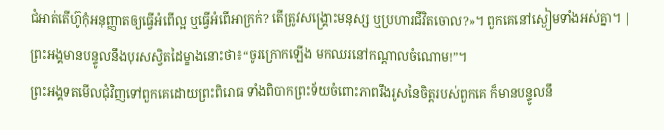ជំអាត់តើហ៊ូកុំអនុញ្ញាតឲ្យធ្វើអំពើល្អ ឬធ្វើអំពើអាក្រក់? តើត្រូវសង្គ្រោះមនុស្ស ឬប្រហារជីវិតចោល?»។ ពួកគេនៅស្ងៀមទាំងអស់គ្នា។ |
ព្រះអង្គមានបន្ទូលនឹងបុរសស្វិតដៃម្ខាងនោះថា៖“ចូរក្រោកឡើង មកឈរនៅកណ្ដាលចំណោម!”។
ព្រះអង្គទតមើលជុំវិញទៅពួកគេដោយព្រះពិរោធ ទាំងពិបាកព្រះទ័យចំពោះភាពរឹងរូសនៃចិត្តរបស់ពួកគេ ក៏មានបន្ទូលនឹ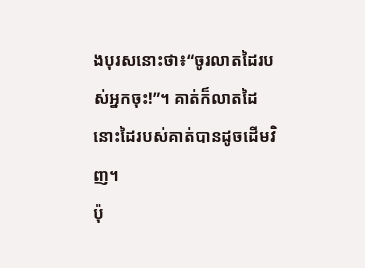ងបុរសនោះថា៖“ចូរលាតដៃរបស់អ្នកចុះ!”។ គាត់ក៏លាតដៃ នោះដៃរបស់គាត់បានដូចដើមវិញ។
ប៉ុ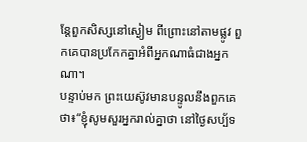ន្តែពួកសិស្សនៅស្ងៀម ពីព្រោះនៅតាមផ្លូវ ពួកគេបានប្រកែកគ្នាអំពីអ្នកណាធំជាងអ្នកណា។
បន្ទាប់មក ព្រះយេស៊ូវមានបន្ទូលនឹងពួកគេថា៖“ខ្ញុំសូមសួរអ្នករាល់គ្នាថា នៅថ្ងៃសប្ប័ទ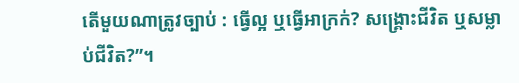តើមួយណាត្រូវច្បាប់ : ធ្វើល្អ ឬធ្វើអាក្រក់? សង្គ្រោះជីវិត ឬសម្លាប់ជីវិត?”។